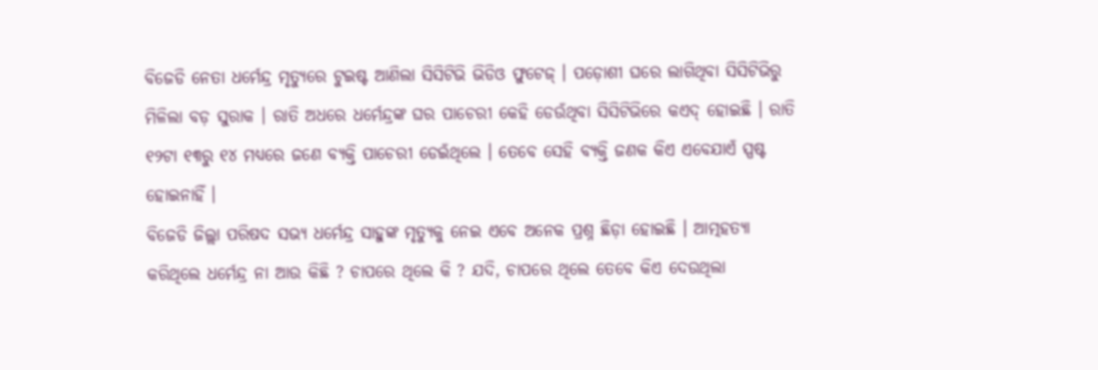ବିଜେଡି ନେତା ଧର୍ମେନ୍ଦ୍ର ମୃତ୍ୟୁରେ ଟୁଇଷ୍ଟ ଆଣିଲା ସିସିଟିଭି ଭିଡିଓ ଫୁଟେଜ୍ । ପଡ଼ୋଶୀ ଘରେ ଲାଗିଥିବା ସିସିଟିଭିରୁ ମିଳିଲା ବଡ଼ ସୁରାକ । ରାତି ଅଧରେ ଧର୍ମେନ୍ଦ୍ରଙ୍କ ଘର ପାଚେରୀ କେହି ଡେଉଁଥିବା ସିସିଟିଭିରେ କଏଦ୍ ହୋଇଛି । ରାତି ୧୨ଟା ୧୩ରୁ ୧୪ ମଧ୍ୟରେ ଜଣେ ବ୍ୟକ୍ତି ପାଚେରୀ ଡେଇଁଥିଲେ । ତେବେ ସେହି ବ୍ୟକ୍ତି ଜଣକ କିଏ ଏବେଯାଏଁ ସ୍ପଷ୍ଟ ହୋଇନାହିଁ ।
ବିଜେଡି ଜିଲ୍ଲା ପରିଷଦ ସଭ୍ୟ ଧର୍ମେନ୍ଦ୍ର ସାହୁଙ୍କ ମୃତ୍ୟୁକୁ ନେଇ ଏବେ ଅନେକ ପ୍ରଶ୍ନ ଛିଡ଼ା ହୋଇଛି । ଆତ୍ମହତ୍ୟା କରିଥିଲେ ଧର୍ମେନ୍ଦ୍ର ନା ଆଉ କିଛି ? ଚାପରେ ଥିଲେ କି ? ଯଦି, ଚାପରେ ଥିଲେ ତେବେ କିଏ ଦେଉଥିଲା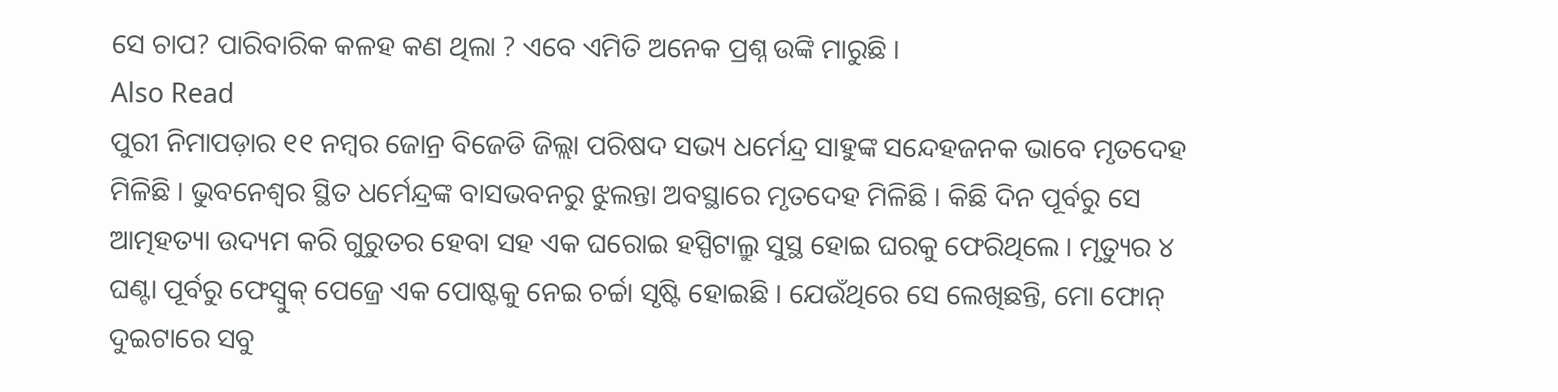ସେ ଚାପ? ପାରିବାରିକ କଳହ କଣ ଥିଲା ? ଏବେ ଏମିତି ଅନେକ ପ୍ରଶ୍ନ ଉଙ୍କି ମାରୁଛି ।
Also Read
ପୁରୀ ନିମାପଡ଼ାର ୧୧ ନମ୍ବର ଜୋନ୍ର ବିଜେଡି ଜିଲ୍ଲା ପରିଷଦ ସଭ୍ୟ ଧର୍ମେନ୍ଦ୍ର ସାହୁଙ୍କ ସନ୍ଦେହଜନକ ଭାବେ ମୃତଦେହ ମିଳିଛି । ଭୁବନେଶ୍ୱର ସ୍ଥିତ ଧର୍ମେନ୍ଦ୍ରଙ୍କ ବାସଭବନରୁ ଝୁଲନ୍ତା ଅବସ୍ଥାରେ ମୃତଦେହ ମିଳିଛି । କିଛି ଦିନ ପୂର୍ବରୁ ସେ ଆତ୍ମହତ୍ୟା ଉଦ୍ୟମ କରି ଗୁରୁତର ହେବା ସହ ଏକ ଘରୋଇ ହସ୍ପିଟାଲ୍ରୁ ସୁସ୍ଥ ହୋଇ ଘରକୁ ଫେରିଥିଲେ । ମୃତ୍ୟୁର ୪ ଘଣ୍ଟା ପୂର୍ବରୁ ଫେସ୍ବୁକ୍ ପେଜ୍ରେ ଏକ ପୋଷ୍ଟକୁ ନେଇ ଚର୍ଚ୍ଚା ସୃଷ୍ଟି ହୋଇଛି । ଯେଉଁଥିରେ ସେ ଲେଖିଛନ୍ତି, ମୋ ଫୋନ୍ ଦୁଇଟାରେ ସବୁ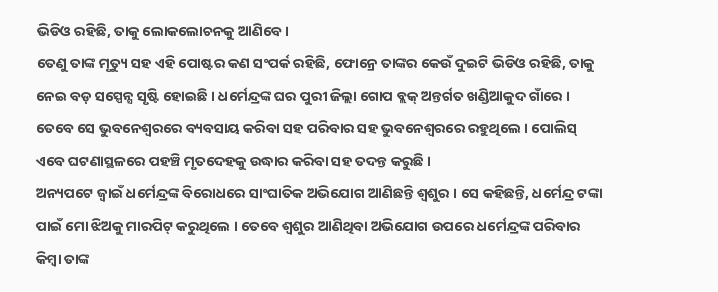ଭିଡିଓ ରହିଛି, ତାକୁ ଲୋକଲୋଚନକୁ ଆଣିବେ ।
ତେଣୁ ତାଙ୍କ ମୃତ୍ୟୁ ସହ ଏହି ପୋଷ୍ଟର କଣ ସଂପର୍କ ରହିଛି, ଫୋନ୍ରେ ତାଙ୍କର କେଉଁ ଦୁଇଟି ଭିଡିଓ ରହିଛି, ତାକୁ ନେଇ ବଡ଼ ସସ୍ପେନ୍ସ ସୃଷ୍ଟି ହୋଇଛି । ଧର୍ମେନ୍ଦ୍ରଙ୍କ ଘର ପୁରୀ ଜିଲ୍ଲା ଗୋପ ବ୍ଲକ୍ ଅନ୍ତର୍ଗତ ଖଣ୍ଡିଆକୁଦ ଗାଁରେ । ତେବେ ସେ ଭୁବନେଶ୍ୱରରେ ବ୍ୟବସାୟ କରିବା ସହ ପରିବାର ସହ ଭୁବନେଶ୍ୱରରେ ରହୁଥିଲେ । ପୋଲିସ୍ ଏବେ ଘଟଣାସ୍ଥଳରେ ପହଞ୍ଚି ମୃତଦେହକୁ ଉଦ୍ଧାର କରିବା ସହ ତଦନ୍ତ କରୁଛି ।
ଅନ୍ୟପଟେ ଜ୍ୱାଇଁ ଧର୍ମେନ୍ଦ୍ରଙ୍କ ବିରୋଧରେ ସାଂଘାତିକ ଅଭିଯୋଗ ଆଣିଛନ୍ତି ଶ୍ୱଶୁର । ସେ କହିଛନ୍ତି, ଧର୍ମେନ୍ଦ୍ର ଟଙ୍କା ପାଇଁ ମୋ ଝିଅକୁ ମାରପିଟ୍ କରୁଥିଲେ । ତେବେ ଶ୍ୱଶୁର ଆଣିଥିବା ଅଭିଯୋଗ ଉପରେ ଧର୍ମେନ୍ଦ୍ରଙ୍କ ପରିବାର କିମ୍ବା ତାଙ୍କ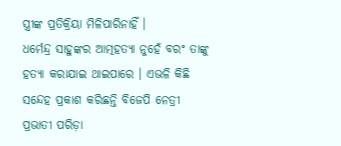ସ୍ତ୍ରୀଙ୍କ ପ୍ରତିକ୍ରିୟା ମିଳିପାରିନାହିଁ ।
ଧର୍ମେନ୍ଦ୍ର ସାହୁଙ୍କର ଆତ୍ମହତ୍ୟା ନୁହେଁ ବରଂ ତାଙ୍କୁ ହତ୍ୟା କରାଯାଇ ଥାଇପାରେ । ଏଭଳି କିଛି ସନ୍ଦେହ ପ୍ରକାଶ କରିଛନ୍ତି ବିଜେପି ନେତ୍ରୀ ପ୍ରଭାତୀ ପରିଡ଼ା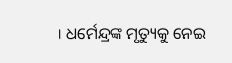। ଧର୍ମେନ୍ଦ୍ରଙ୍କ ମୃତ୍ୟୁକୁ ନେଇ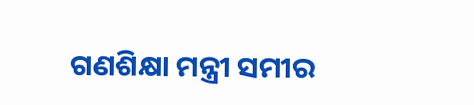ଗଣଶିକ୍ଷା ମନ୍ତ୍ରୀ ସମୀର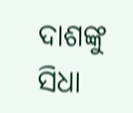ଦାଶଙ୍କୁ ସିଧା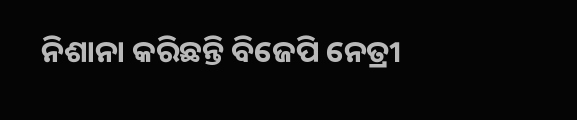ନିଶାନା କରିଛନ୍ତି ବିଜେପି ନେତ୍ରୀ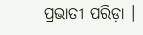ପ୍ରଭାତୀ ପରିଡ଼ା ।